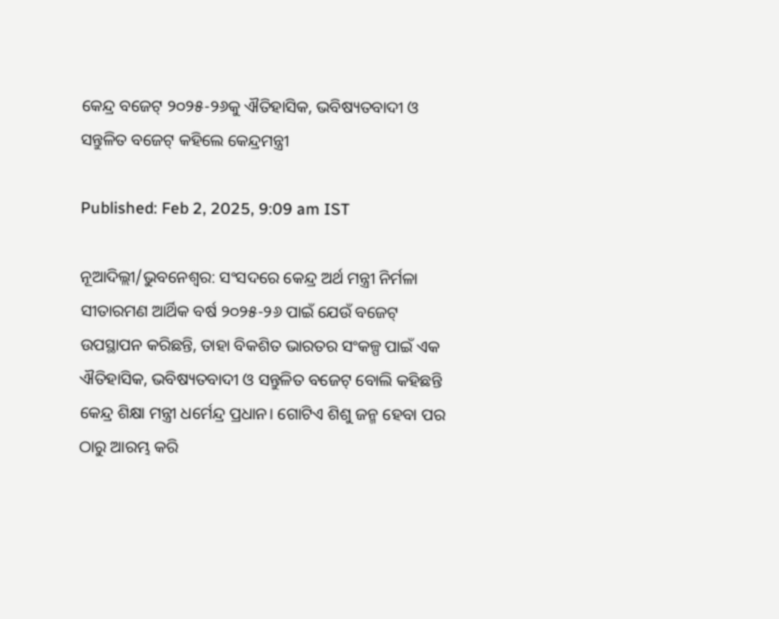କେନ୍ଦ୍ର ବଜେଟ୍ ୨୦୨୫-୨୬କୁ ଐତିହାସିକ, ଭବିଷ୍ୟତବାଦୀ ଓ ସନ୍ତୁଳିତ ବଜେଟ୍ କହିଲେ କେନ୍ଦ୍ରମନ୍ତ୍ରୀ

Published: Feb 2, 2025, 9:09 am IST

ନୂଆଦିଲ୍ଲୀ/ଭୁବନେଶ୍ୱର: ସଂସଦରେ କେନ୍ଦ୍ର ଅର୍ଥ ମନ୍ତ୍ରୀ ନିର୍ମଳା ସୀତାରମଣ ଆର୍ଥିକ ବର୍ଷ ୨୦୨୫-୨୬ ପାଇଁ ଯେଉଁ ବଜେଟ୍ ଉପସ୍ଥାପନ କରିଛନ୍ତି, ତାହା ବିକଶିତ ଭାରତର ସଂକଳ୍ପ ପାଇଁ ଏକ ଐତିହାସିକ, ଭବିଷ୍ୟତବାଦୀ ଓ ସନ୍ତୁଳିତ ବଜେଟ୍ ବୋଲି କହିଛନ୍ତି କେନ୍ଦ୍ର ଶିକ୍ଷା ମନ୍ତ୍ରୀ ଧର୍ମେନ୍ଦ୍ର ପ୍ରଧାନ। ଗୋଟିଏ ଶିଶୁ ଜନ୍ମ ହେବା ପର ଠାରୁ ଆରମ୍ଭ କରି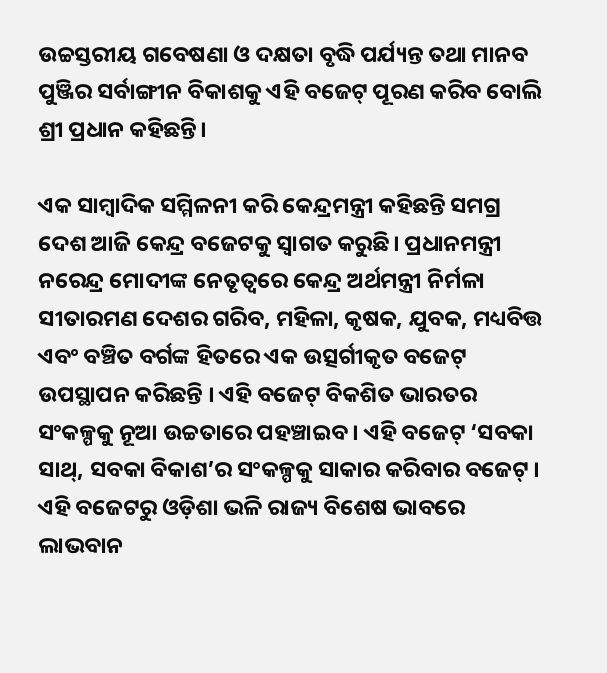ଉଚ୍ଚସ୍ତରୀୟ ଗବେଷଣା ଓ ଦକ୍ଷତା ବୃଦ୍ଧି ପର୍ଯ୍ୟନ୍ତ ତଥା ମାନବ ପୁଞ୍ଜିର ସର୍ବାଙ୍ଗୀନ ବିକାଶକୁ ଏହି ବଜେଟ୍ ପୂରଣ କରିବ ବୋଲି ଶ୍ରୀ ପ୍ରଧାନ କହିଛନ୍ତି।

ଏକ ସାମ୍ବାଦିକ ସମ୍ମିଳନୀ କରି କେନ୍ଦ୍ରମନ୍ତ୍ରୀ କହିଛନ୍ତି ସମଗ୍ର ଦେଶ ଆଜି କେନ୍ଦ୍ର ବଜେଟକୁ ସ୍ୱାଗତ କରୁଛି। ପ୍ରଧାନମନ୍ତ୍ରୀ ନରେନ୍ଦ୍ର ମୋଦୀଙ୍କ ନେତୃତ୍ୱରେ କେନ୍ଦ୍ର ଅର୍ଥମନ୍ତ୍ରୀ ନିର୍ମଳା ସୀତାରମଣ ଦେଶର ଗରିବ, ମହିଳା, କୃଷକ, ଯୁବକ, ମଧ୍ୟବିତ୍ତ ଏବଂ ବଞ୍ଚିତ ବର୍ଗଙ୍କ ହିତରେ ଏକ ଉତ୍ସର୍ଗୀକୃତ ବଜେଟ୍ ଉପସ୍ଥାପନ କରିଛନ୍ତି । ଏହି ବଜେଟ୍ ବିକଶିତ ଭାରତର ସଂକଳ୍ପକୁ ନୂଆ ଉଚ୍ଚତାରେ ପହଞ୍ଚାଇବ । ଏହି ବଜେଟ୍ ‘ସବକା ସାଥ୍, ସବକା ବିକାଶ’ର ସଂକଳ୍ପକୁ ସାକାର କରିବାର ବଜେଟ୍ । ଏହି ବଜେଟରୁ ଓଡ଼ିଶା ଭଳି ରାଜ୍ୟ ବିଶେଷ ଭାବରେ ଲାଭବାନ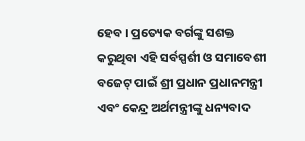ହେବ । ପ୍ରତ୍ୟେକ ବର୍ଗଙ୍କୁ ସଶକ୍ତ କରୁଥିବା ଏହି ସର୍ବସ୍ପର୍ଶୀ ଓ ସମାବେଶୀ ବଜେଟ୍ ପାଇଁ ଶ୍ରୀ ପ୍ରଧାନ ପ୍ରଧାନମନ୍ତ୍ରୀ ଏବଂ କେନ୍ଦ୍ର ଅର୍ଥମନ୍ତ୍ରୀଙ୍କୁ ଧନ୍ୟବାଦ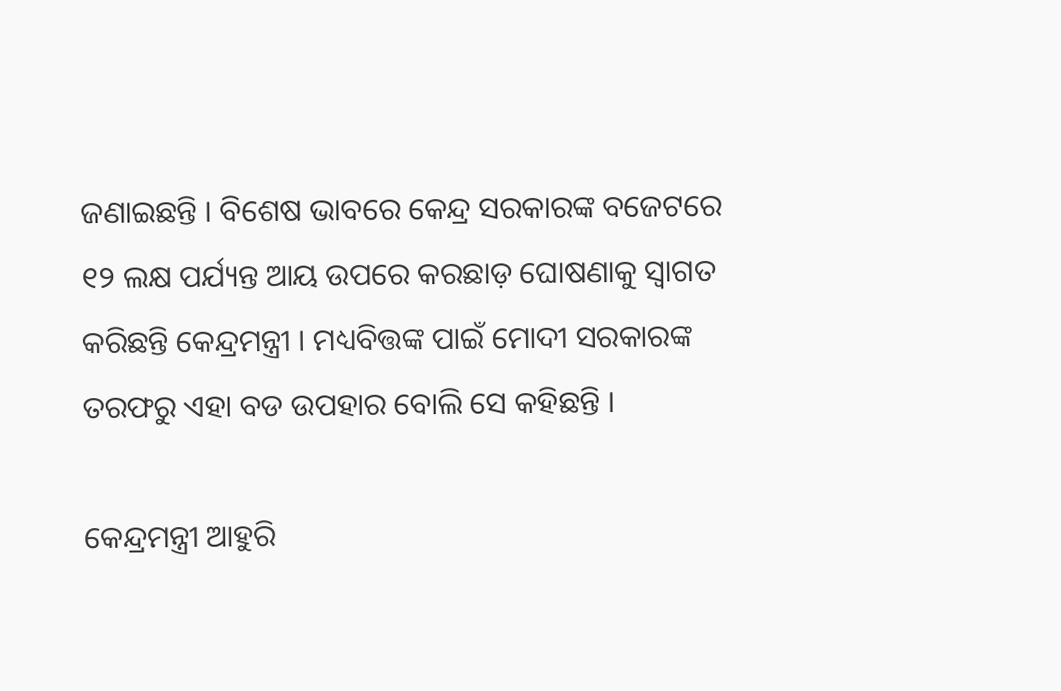ଜଣାଇଛନ୍ତି । ବିଶେଷ ଭାବରେ କେନ୍ଦ୍ର ସରକାରଙ୍କ ବଜେଟରେ ୧୨ ଲକ୍ଷ ପର୍ଯ୍ୟନ୍ତ ଆୟ ଉପରେ କରଛାଡ଼ ଘୋଷଣାକୁ ସ୍ୱାଗତ କରିଛନ୍ତି କେନ୍ଦ୍ରମନ୍ତ୍ରୀ । ମଧ୍ୟବିତ୍ତଙ୍କ ପାଇଁ ମୋଦୀ ସରକାରଙ୍କ ତରଫରୁ ଏହା ବଡ ଉପହାର ବୋଲି ସେ କହିଛନ୍ତି ।

କେନ୍ଦ୍ରମନ୍ତ୍ରୀ ଆହୁରି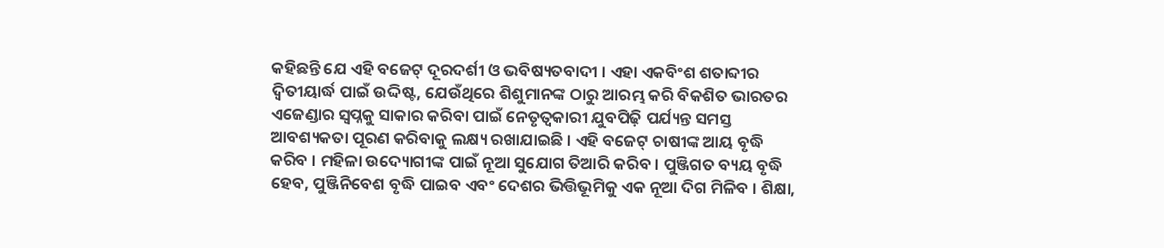କହିଛନ୍ତି ଯେ ଏହି ବଜେଟ୍ ଦୂରଦର୍ଶୀ ଓ ଭବିଷ୍ୟତବାଦୀ । ଏହା ଏକବିଂଶ ଶତାବ୍ଦୀର ଦ୍ୱିତୀୟାର୍ଦ୍ଧ ପାଇଁ ଉଦ୍ଦିଷ୍ଟ, ଯେଉଁଥିରେ ଶିଶୁମାନଙ୍କ ଠାରୁ ଆରମ୍ଭ କରି ବିକଶିତ ଭାରତର ଏଜେଣ୍ଡାର ସ୍ୱପ୍ନକୁ ସାକାର କରିବା ପାଇଁ ନେତୃତ୍ୱକାରୀ ଯୁବପିଢ଼ି ପର୍ଯ୍ୟନ୍ତ ସମସ୍ତ ଆବଶ୍ୟକତା ପୂରଣ କରିବାକୁ ଲକ୍ଷ୍ୟ ରଖାଯାଇଛି । ଏହି ବଜେଟ୍ ଚାଷୀଙ୍କ ଆୟ ବୃଦ୍ଧି କରିବ । ମହିଳା ଉଦ୍ୟୋଗୀଙ୍କ ପାଇଁ ନୂଆ ସୁଯୋଗ ତିଆରି କରିବ । ପୁଞ୍ଜିଗତ ବ୍ୟୟ ବୃଦ୍ଧି ହେବ, ପୁଞ୍ଜିନିବେଶ ବୃଦ୍ଧି ପାଇବ ଏବଂ ଦେଶର ଭିତ୍ତିଭୂମିକୁ ଏକ ନୂଆ ଦିଗ ମିଳିବ । ଶିକ୍ଷା,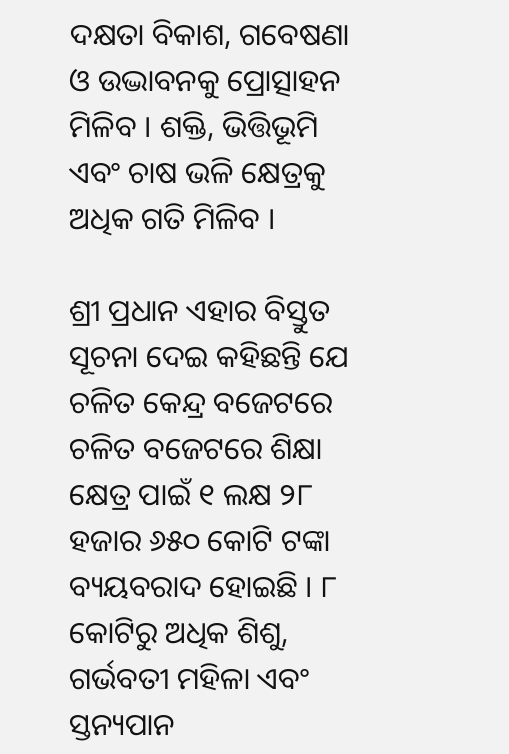ଦକ୍ଷତା ବିକାଶ, ଗବେଷଣା ଓ ଉଦ୍ଭାବନକୁ ପ୍ରୋତ୍ସାହନ ମିଳିବ । ଶକ୍ତି, ଭିତ୍ତିଭୂମି ଏବଂ ଚାଷ ଭଳି କ୍ଷେତ୍ରକୁ ଅଧିକ ଗତି ମିଳିବ ।

ଶ୍ରୀ ପ୍ରଧାନ ଏହାର ବିସ୍ତୁତ ସୂଚନା ଦେଇ କହିଛନ୍ତି ଯେ ଚଳିତ କେନ୍ଦ୍ର ବଜେଟରେ ଚଳିତ ବଜେଟରେ ଶିକ୍ଷା କ୍ଷେତ୍ର ପାଇଁ ୧ ଲକ୍ଷ ୨୮ ହଜାର ୬୫୦ କୋଟି ଟଙ୍କା ବ୍ୟୟବରାଦ ହୋଇଛି । ୮ କୋଟିରୁ ଅଧିକ ଶିଶୁ, ଗର୍ଭବତୀ ମହିଳା ଏବଂ ସ୍ତନ୍ୟପାନ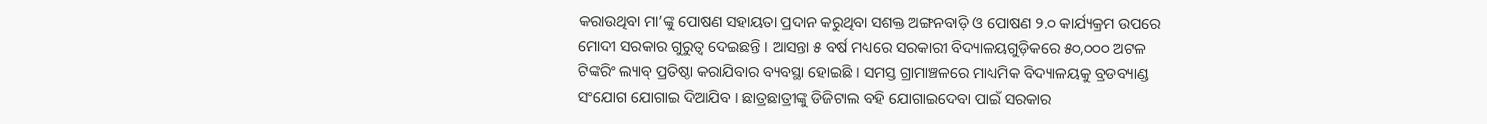କରାଉଥିବା ମା’ଙ୍କୁ ପୋଷଣ ସହାୟତା ପ୍ରଦାନ କରୁଥିବା ସଶକ୍ତ ଅଙ୍ଗନବାଡ଼ି ଓ ପୋଷଣ ୨.୦ କାର୍ଯ୍ୟକ୍ରମ ଉପରେ ମୋଦୀ ସରକାର ଗୁରୁତ୍ୱ ଦେଇଛନ୍ତି । ଆସନ୍ତା ୫ ବର୍ଷ ମଧ୍ୟରେ ସରକାରୀ ବିଦ୍ୟାଳୟଗୁଡ଼ିକରେ ୫୦,୦୦୦ ଅଟଳ ଟିଙ୍କରିଂ ଲ୍ୟାବ୍ ପ୍ରତିଷ୍ଠା କରାଯିବାର ବ୍ୟବସ୍ଥା ହୋଇଛି । ସମସ୍ତ ଗ୍ରାମାଞ୍ଚଳରେ ମାଧ୍ୟମିକ ବିଦ୍ୟାଳୟକୁ ବ୍ରଡବ୍ୟାଣ୍ଡ ସଂଯୋଗ ଯୋଗାଇ ଦିଆଯିବ । ଛାତ୍ରଛାତ୍ରୀଙ୍କୁ ଡିଜିଟାଲ ବହି ଯୋଗାଇଦେବା ପାଇଁ ସରକାର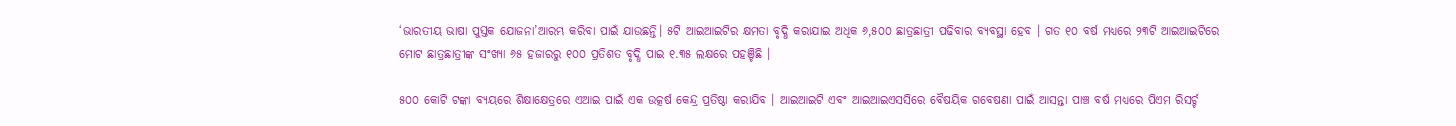‘ଭାରତୀୟ ଭାଷା ପୁସ୍ତକ ଯୋଜନା’ଆରମ୍ଭ କରିବା ପାଇଁ ଯାଉଛନ୍ତି। ୫ଟି ଆଇଆଇଟିର କ୍ଷମତା ବୃଦ୍ଧି କରାଯାଇ ଅଧିକ ୬,୫୦୦ ଛାତ୍ରଛାତ୍ରୀ ପଢିବାର ବ୍ୟବସ୍ଥା ହେବ । ଗତ ୧୦ ବର୍ଷ ମଧ୍ୟରେ ୨୩ଟି ଆଇଆଇଟିରେ ମୋଟ ଛାତ୍ରଛାତ୍ରୀଙ୍କ ସଂଖ୍ୟା ୬୫ ହଜାରରୁ ୧୦୦ ପ୍ରତିଶତ ବୃଦ୍ଧି ପାଇ ୧.୩୫ ଲକ୍ଷରେ ପହଞ୍ଚିଛି ।

୫୦୦ କୋଟି ଟଙ୍କା ବ୍ୟୟରେ ଶିକ୍ଷାକ୍ଷେତ୍ରରେ ଏଆଇ ପାଇଁ ଏକ ଉତ୍କର୍ଷ କେନ୍ଦ୍ର ପ୍ରତିଷ୍ଠା କରାଯିବ । ଆଇଆଇଟି ଏବଂ ଆଇଆଇଏସସିରେ ବୈଷୟିକ ଗବେଷଣା ପାଇଁ ଆସନ୍ତା ପାଞ୍ଚ ବର୍ଷ ମଧ୍ୟରେ ପିଏମ ରିସର୍ଚ୍ଚ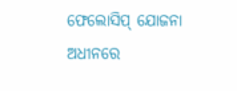ଫେଲୋସିପ୍ ଯୋଜନା ଅଧୀନରେ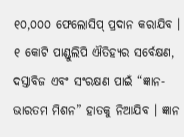୧୦,୦୦୦ ଫେଲୋସିପ୍ ପ୍ରଦାନ କରାଯିବ । ୧ କୋଟି ପାଣ୍ଡୁଲିପି ଐତିହ୍ୟର ସର୍ବେକ୍ଷଣ, ଦସ୍ତାବିଜ ଏବଂ ସଂରକ୍ଷଣ ପାଇଁ “ଜ୍ଞାନ-ଭାରତମ ମିଶନ” ହାତକୁ ନିଆଯିବ । ଜ୍ଞାନ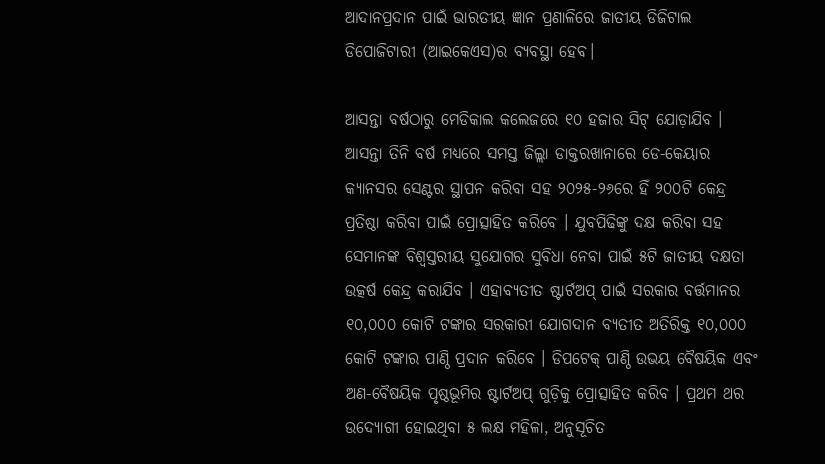ଆଦାନପ୍ରଦାନ ପାଇଁ ଭାରତୀୟ ଜ୍ଞାନ ପ୍ରଣାଳିରେ ଜାତୀୟ ଡିଜିଟାଲ ଡିପୋଜିଟାରୀ (ଆଇକେଏସ)ର ବ୍ୟବସ୍ଥା ହେବ।

ଆସନ୍ତା ବର୍ଷଠାରୁ ମେଡିକାଲ କଲେଜରେ ୧୦ ହଜାର ସିଟ୍ ଯୋଡ଼ାଯିବ । ଆସନ୍ତା ତିନି ବର୍ଷ ମଧ୍ୟରେ ସମସ୍ତ ଜିଲ୍ଲା ଡାକ୍ତରଖାନାରେ ଡେ-କେୟାର କ୍ୟାନସର ସେଣ୍ଟର ସ୍ଥାପନ କରିବା ସହ ୨୦୨୫-୨୬ରେ ହିଁ ୨୦୦ଟି କେନ୍ଦ୍ର ପ୍ରତିଷ୍ଠା କରିବା ପାଇଁ ପ୍ରୋତ୍ସାହିତ କରିବେ । ଯୁବପିଢିଙ୍କୁ ଦକ୍ଷ କରିବା ସହ ସେମାନଙ୍କ ବିଶ୍ୱସ୍ତରୀୟ ସୁଯୋଗର ସୁବିଧା ନେବା ପାଇଁ ୫ଟି ଜାତୀୟ ଦକ୍ଷତା ଉତ୍କର୍ଷ କେନ୍ଦ୍ର କରାଯିବ । ଏହାବ୍ୟତୀତ ଷ୍ଟାର୍ଟଅପ୍ ପାଇଁ ସରକାର ବର୍ତ୍ତମାନର ୧୦,୦୦୦ କୋଟି ଟଙ୍କାର ସରକାରୀ ଯୋଗଦାନ ବ୍ୟତୀତ ଅତିରିକ୍ତ ୧୦,୦୦୦ କୋଟି ଟଙ୍କାର ପାଣ୍ଠି ପ୍ରଦାନ କରିବେ । ଡିପଟେକ୍ ପାଣ୍ଠି ଉଭୟ ବୈଷୟିକ ଏବଂ ଅଣ-ବୈଷୟିକ ପୃଷ୍ଠଭୂମିର ଷ୍ଟାର୍ଟଅପ୍ ଗୁଡ଼ିକୁ ପ୍ରୋତ୍ସାହିତ କରିବ । ପ୍ରଥମ ଥର ଉଦ୍ୟୋଗୀ ହୋଇଥିବା ୫ ଲକ୍ଷ ମହିଳା, ଅନୁସୂଚିତ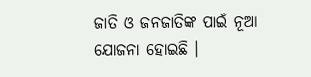ଜାତି ଓ ଜନଜାତିଙ୍କ ପାଇଁ ନୂଆ ଯୋଜନା ହୋଇଛି ।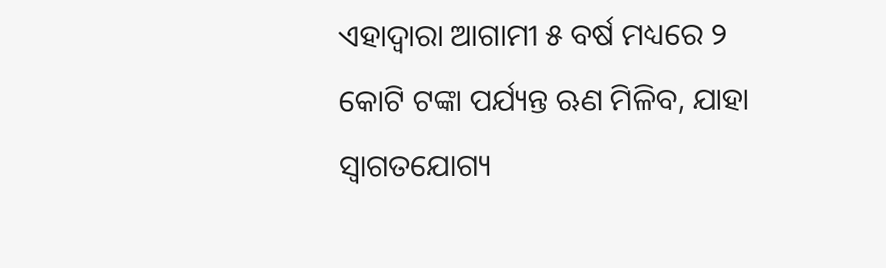ଏହାଦ୍ୱାରା ଆଗାମୀ ୫ ବର୍ଷ ମଧ୍ୟରେ ୨ କୋଟି ଟଙ୍କା ପର୍ଯ୍ୟନ୍ତ ଋଣ ମିଳିବ, ଯାହା ସ୍ୱାଗତଯୋଗ୍ୟ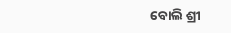ବୋଲି ଶ୍ରୀ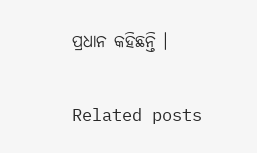ପ୍ରଧାନ କହିଛନ୍ତି ।

Related posts